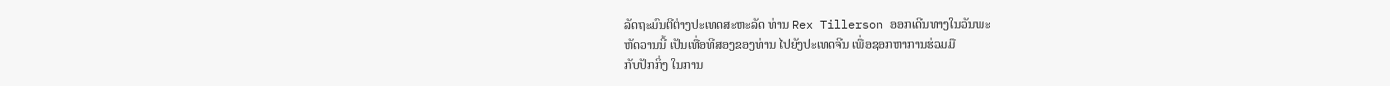ລັດຖະມົນຕີຕ່າງປະເທດສະຫະລັດ ທ່ານ Rex Tillerson ອອກເດີນທາງໃນວັນພະ
ຫັດວານນີ້ ເປັນເທື່ອທີສອງຂອງທ່ານ ໄປຍັງປະເທດຈີນ ເພື່ອຊອກຫາການຮ່ວມມື
ກັບປັກກິ່ງ ໃນການ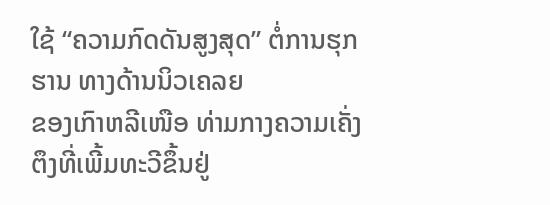ໃຊ້ “ຄວາມກົດດັນສູງສຸດ” ຕໍ່ການຮຸກຮານ ທາງດ້ານນິວເຄລຍ
ຂອງເກົາຫລີເໜືອ ທ່າມກາງຄວາມເຄັ່ງຕຶງທີ່ເພີ້ມທະວີຂຶ້ນຢູ່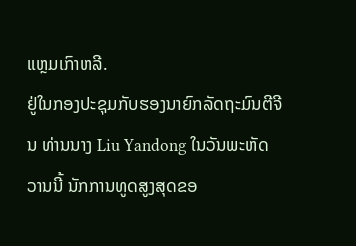ແຫຼມເກົາຫລີ.
ຢູ່ໃນກອງປະຊຸມກັບຮອງນາຍົກລັດຖະມົນຕີຈີນ ທ່ານນາງ Liu Yandong ໃນວັນພະຫັດ
ວານນີ້ ນັກການທູດສູງສຸດຂອ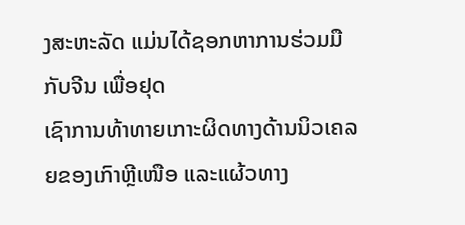ງສະຫະລັດ ແມ່ນໄດ້ຊອກຫາການຮ່ວມມືກັບຈີນ ເພື່ອຢຸດ
ເຊົາການທ້າທາຍເກາະຜິດທາງດ້ານນິວເຄລຍຂອງເກົາຫຼີເໜືອ ແລະແຜ້ວທາງ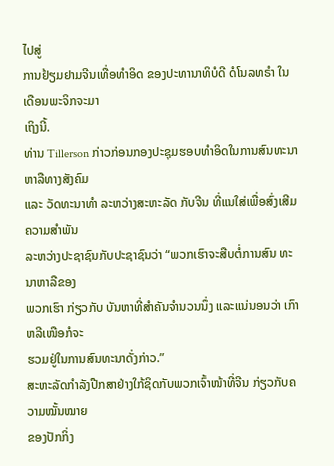ໄປສູ່
ການຢ້ຽມຢາມຈີນເທື່ອທຳອິດ ຂອງປະທານາທິບໍດີ ດໍໂນລທຣໍາ ໃນເດືອນພະຈິກຈະມາ
ເຖິງນີ້.
ທ່ານ Tillerson ກ່າວກ່ອນກອງປະຊຸມຮອບທຳອິດໃນການສົນທະນາຫາລືທາງສັງຄົມ
ແລະ ວັດທະນາທຳ ລະຫວ່າງສະຫະລັດ ກັບຈີນ ທີ່ແນໃສ່ເພື່ອສົ່ງເສີມຄວາມສຳພັນ
ລະຫວ່າງປະຊາຊົນກັບປະຊາຊົນວ່າ “ພວກເຮົາຈະສືບຕໍ່ການສົນ ທະນາຫາລືຂອງ
ພວກເຮົາ ກ່ຽວກັບ ບັນຫາທີ່ສຳຄັນຈຳນວນນຶ່ງ ແລະແນ່ນອນວ່າ ເກົາຫລີເໜືອກໍຈະ
ຮວມຢູ່ໃນການສົນທະນາດັ່ງກ່າວ.”
ສະຫະລັດກຳລັງປືກສາຢ່າງໃກ້ຊິດກັບພວກເຈົ້າໜ້າທີ່ຈີນ ກ່ຽວກັບຄວາມໝັ້ນໝາຍ
ຂອງປັກກິ່ງ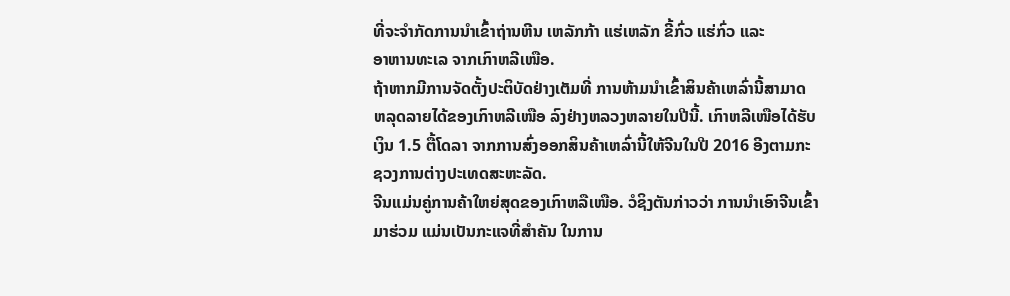ທີ່ຈະຈຳກັດການນຳເຂົ້າຖ່ານຫີນ ເຫລັກກ້າ ແຮ່ເຫລັກ ຂີ້ກົ່ວ ແຮ່ກົ່ວ ແລະ
ອາຫານທະເລ ຈາກເກົາຫລີເໜືອ.
ຖ້າຫາກມີການຈັດຕັ້ງປະຕິບັດຢ່າງເຕັມທີ່ ການຫ້າມນຳເຂົ້າສິນຄ້າເຫລົ່ານີ້ສາມາດ
ຫລຸດລາຍໄດ້ຂອງເກົາຫລີເໜືອ ລົງຢ່າງຫລວງຫລາຍໃນປີນີ້. ເກົາຫລີເໜືອໄດ້ຮັບ
ເງິນ 1.5 ຕື້ໂດລາ ຈາກການສົ່ງອອກສິນຄ້າເຫລົ່ານີ້ໃຫ້ຈີນໃນປີ 2016 ອີງຕາມກະ
ຊວງການຕ່າງປະເທດສະຫະລັດ.
ຈີນແມ່ນຄູ່ການຄ້າໃຫຍ່ສຸດຂອງເກົາຫລືເໜືອ. ວໍຊິງຕັນກ່າວວ່າ ການນຳເອົາຈີນເຂົ້າ
ມາຮ່ວມ ແມ່ນເປັນກະແຈທີ່ສຳຄັນ ໃນການ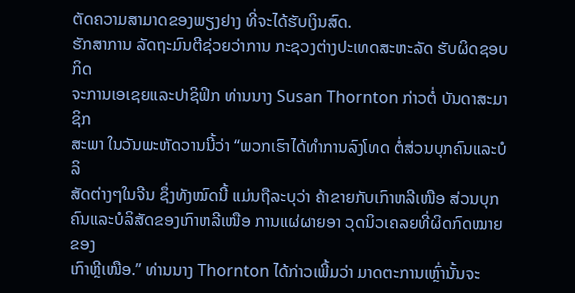ຕັດຄວາມສາມາດຂອງພຽງຢາງ ທີ່ຈະໄດ້ຮັບເງິນສົດ.
ຮັກສາການ ລັດຖະມົນຕີຊ່ວຍວ່າການ ກະຊວງຕ່າງປະເທດສະຫະລັດ ຮັບຜິດຊອບກິດ
ຈະການເອເຊຍແລະປາຊິຟິກ ທ່ານນາງ Susan Thornton ກ່າວຕໍ່ ບັນດາສະມາຊິກ
ສະພາ ໃນວັນພະຫັດວານນີ້ວ່າ “ພວກເຮົາໄດ້ທຳການລົງໂທດ ຕໍ່ສ່ວນບຸກຄົນແລະບໍລິ
ສັດຕ່າງໆໃນຈີນ ຊຶ່ງທັງໝົດນີ້ ແມ່ນຖືລະບຸວ່າ ຄ້າຂາຍກັບເກົາຫລີເໜືອ ສ່ວນບຸກ
ຄົນແລະບໍລິສັດຂອງເກົາຫລີເໜືອ ການແຜ່ຜາຍອາ ວຸດນິວເຄລຍທີ່ຜິດກົດໝາຍຂອງ
ເກົາຫຼີເໜືອ.” ທ່ານນາງ Thornton ໄດ້ກ່າວເພີ້ມວ່າ ມາດຕະການເຫຼົ່ານັ້ນຈະ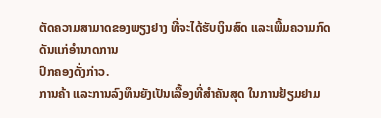ຕັດຄວາມສາມາດຂອງພຽງຢາງ ທີ່ຈະໄດ້ຮັບເງິນສົດ ແລະເພີ້ມຄວາມກົດດັນແກ່ອຳນາດການ
ປົກຄອງດັ່ງກ່າວ.
ການຄ້າ ແລະການລົງທຶນຍັງເປັນເລື້ອງທີ່ສຳຄັນສຸດ ໃນການຢ້ຽມຢາມ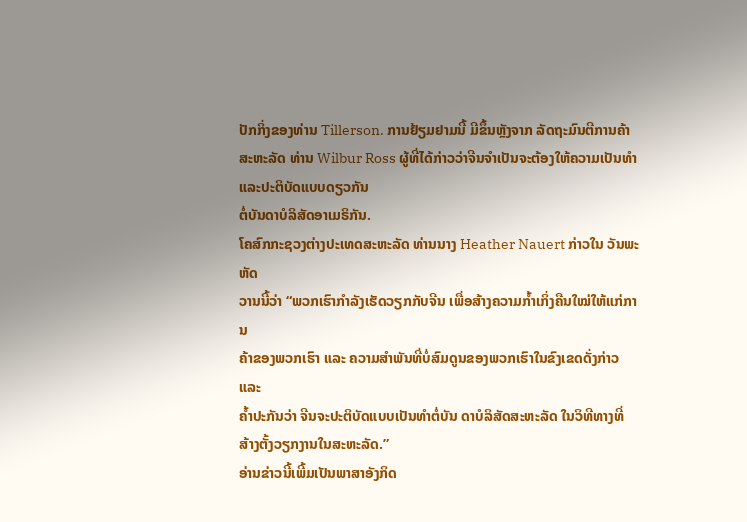ປັກກິ່ງຂອງທ່ານ Tillerson. ການຢ້ຽມຢາມນີ້ ມີຂຶ້ນຫຼັງຈາກ ລັດຖະມົນຕີການຄ້າສະຫະລັດ ທ່ານ Wilbur Ross ຜູ້ທີ່ໄດ້ກ່າວວ່າຈີນຈຳເປັນຈະຕ້ອງໃຫ້ຄວາມເປັນທຳ ແລະປະຕິບັດແບບດຽວກັນ
ຕໍ່ບັນດາບໍລິສັດອາເມຣິກັນ.
ໂຄສົກກະຊວງຕ່າງປະເທດສະຫະລັດ ທ່ານນາງ Heather Nauert ກ່າວໃນ ວັນພະຫັດ
ວານນີ້ວ່າ “ພວກເຮົາກຳລັງເຮັດວຽກກັບຈີນ ເພື່ອສ້າງຄວາມກໍ້າເກິ່ງຄືນໃໝ່ໃຫ້ແກ່ການ
ຄ້າຂອງພວກເຮົາ ແລະ ຄວາມສຳພັນທີ່ບໍ່ສົມດູນຂອງພວກເຮົາໃນຂົງເຂດດັ່ງກ່າວ ແລະ
ຄໍ້າປະກັນວ່າ ຈີນຈະປະຕິບັດແບບເປັນທຳຕໍ່ບັນ ດາບໍລິສັດສະຫະລັດ ໃນວິທີທາງທີ່
ສ້າງຕັ້ງວຽກງານໃນສະຫະລັດ.”
ອ່ານຂ່າວນີ້ເພີ້ມເປັນພາສາອັງກິດ